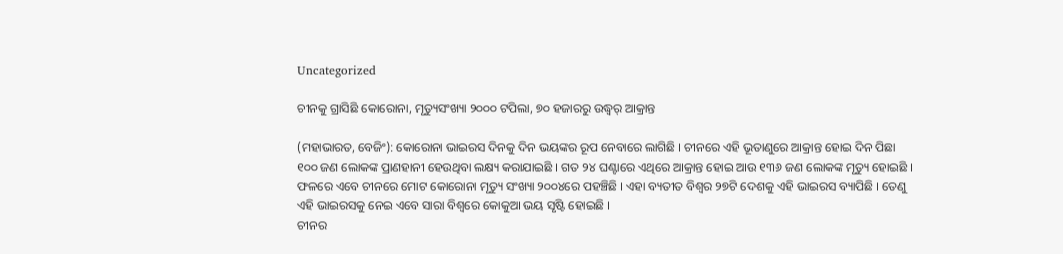Uncategorized

ଚୀନକୁ ଗ୍ରାସିଛି କୋରୋନା, ମୃତ୍ୟୁସଂଖ୍ୟା ୨୦୦୦ ଟପିଲା, ୭୦ ହଜାରରୁ ଉଦ୍ଧ୍ୱର୍ ଆକ୍ରାନ୍ତ

(ମହାଭାରତ, ବେଜିଂ): କୋରୋନା ଭାଇରସ ଦିନକୁ ଦିନ ଭୟଙ୍କର ରୂପ ନେବାରେ ଲାଗିଛି । ଚୀନରେ ଏହି ଭୂତାଣୁରେ ଆକ୍ରାନ୍ତ ହୋଇ ଦିନ ପିଛା ୧୦୦ ଜଣ ଲୋକଙ୍କ ପ୍ରାଣହାନୀ ହେଉଥିବା ଲକ୍ଷ୍ୟ କରାଯାଇଛି । ଗତ ୨୪ ଘଣ୍ଟାରେ ଏଥିରେ ଆକ୍ରାନ୍ତ ହୋଇ ଆଉ ୧୩୬ ଜଣ ଲୋକଙ୍କ ମୃତ୍ୟୁ ହୋଇଛି । ଫଳରେ ଏବେ ଚୀନରେ ମୋଟ କୋରୋନା ମୃତ୍ୟୁ ସଂଖ୍ୟା ୨୦୦୪ରେ ପହଞ୍ଚିଛି । ଏହା ବ୍ୟତୀତ ବିଶ୍ୱର ୨୭ଟି ଦେଶକୁ ଏହି ଭାଇରସ ବ୍ୟାପିଛି । ତେଣୁ ଏହି ଭାଇରସକୁ ନେଇ ଏବେ ସାରା ବିଶ୍ୱରେ କୋକୁଆ ଭୟ ସୃଷ୍ଟି ହୋଇଛି ।
ଚୀନର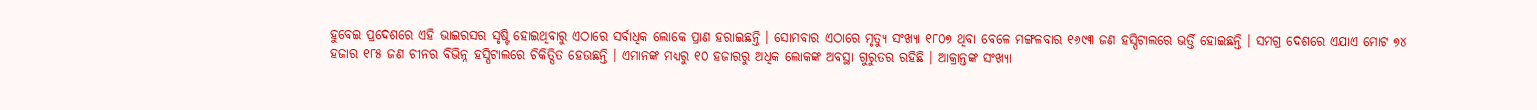ହୁବେଇ ପ୍ରଦେଶରେ ଏହି ଭାଇରସର ସୃଷ୍ଟି ହୋଇଥିବାରୁ ଏଠାରେ ସର୍ବାଧିକ ଲୋକେ ପ୍ରାଣ ହରାଇଛନ୍ତି । ସୋମବାର ଏଠାରେ ମୃତ୍ୟୁ ସଂଖ୍ୟା ୧୮୦୭ ଥିବା ବେଳେ ମଙ୍ଗଳବାର ୧୬୯୩ ଜଣ ହସ୍ପିଟାଲରେ ଭର୍ତ୍ତି ହୋଇଛନ୍ତି । ସମଗ୍ର ଦେଶରେ ଏଯାଏ ମୋଟ ୭୪ ହଜାର ୧୮୫ ଜଣ ଚୀନର ବିଭିନ୍ନ ହସ୍ପିଟାଲରେ ଚିକିତ୍ସିତ ହେଉଛନ୍ତି । ଏମାନଙ୍କ ମଧ୍ୟରୁ ୧୦ ହଜାରରୁ ଅଧିକ ଲୋକଙ୍କ ଅବସ୍ଥା ଗୁରୁତର ରହିଛି । ଆକ୍ରାନ୍ତଙ୍କ ସଂଖ୍ୟା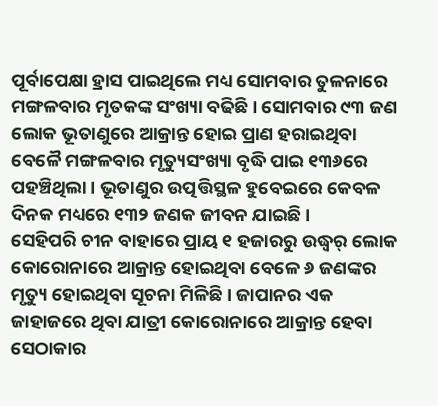ପୂର୍ବାପେକ୍ଷା ହ୍ରାସ ପାଇଥିଲେ ମଧ୍ୟ ସୋମବାର ତୁଳନାରେ ମଙ୍ଗଳବାର ମୃତକଙ୍କ ସଂଖ୍ୟା ବଢିଛି । ସୋମବାର ୯୩ ଜଣ ଲୋକ ଭୂତାଣୁରେ ଆକ୍ରାନ୍ତ ହୋଇ ପ୍ରାଣ ହରାଇଥିବା ବେଳୈ ମଙ୍ଗଳବାର ମୃତ୍ୟୁସଂଖ୍ୟା ବୃଦ୍ଧି ପାଇ ୧୩୬ରେ ପହଞ୍ଚିଥିଲା । ଭୂତାଣୁର ଉତ୍ପତ୍ତିସ୍ଥଳ ହୁବେଇରେ କେବଳ ଦିନକ ମଧ୍ୟରେ ୧୩୨ ଜଣକ ଜୀବନ ଯାଇଛି ।
ସେହିପରି ଚୀନ ବାହାରେ ପ୍ରାୟ ୧ ହଜାରରୁ ଉଦ୍ଧ୍ୱର୍ ଲୋକ କୋରୋନାରେ ଆକ୍ରାନ୍ତ ହୋଇଥିବା ବେଳେ ୬ ଜଣଙ୍କର ମୃତ୍ୟୁ ହୋଇଥିବା ସୂଚନା ମିଳିଛି । ଜାପାନର ଏକ ଜାହାଜରେ ଥିବା ଯାତ୍ରୀ କୋରୋନାରେ ଆକ୍ରାନ୍ତ ହେବା ସେଠାକାର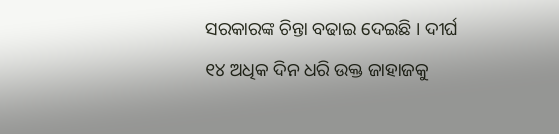ସରକାରଙ୍କ ଚିନ୍ତା ବଢାଇ ଦେଇଛି । ଦୀର୍ଘ ୧୪ ଅଧିକ ଦିନ ଧରି ଉକ୍ତ ଜାହାଜକୁ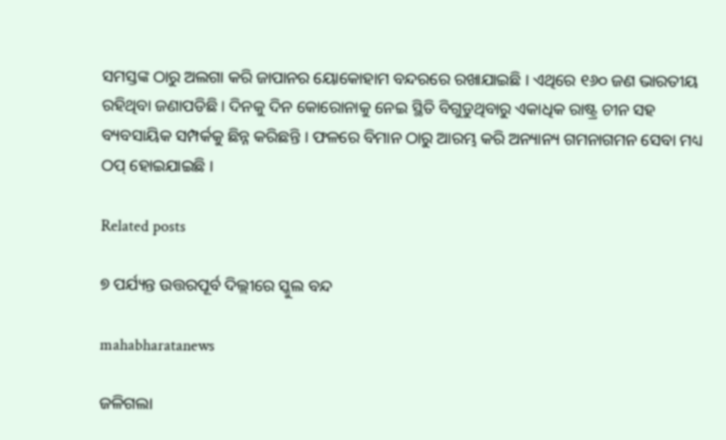ସମସ୍ତଙ୍କ ଠାରୁ ଅଲଗା କରି ଜାପାନର ୟୋକୋହାମ ବନ୍ଦରରେ ରଖାଯାଇଛି । ଏଥିରେ ୧୬୦ ଜଣ ଭାରତୀୟ ରହିଥିବା ଜଣାପଡିଛି । ଦିନକୁ ଦିନ କୋରୋନାକୁ ନେଇ ସ୍ଥିତି ବିଗୁଡୁଥିବାରୁ ଏକାଧିକ ରାଷ୍ଟ୍ର ଚୀନ ସହ ବ୍ୟବସାୟିକ ସମ୍ପର୍କକୁ ଛିନ୍ନ କରିଛନ୍ତି । ଫଳରେ ବିମାନ ଠାରୁ ଆରମ୍ଭ କରି ଅନ୍ୟାନ୍ୟ ଗମନାଗମନ ସେବା ମଧ୍ୟ ଠପ୍ ହୋଇଯାଇଛି ।

Related posts

୭ ପର୍ଯ୍ୟନ୍ତ ଉତ୍ତରପୂର୍ବ ଦିଲ୍ଲୀରେ ସ୍କୁଲ ବନ୍ଦ

mahabharatanews

ଜଳିଗଲା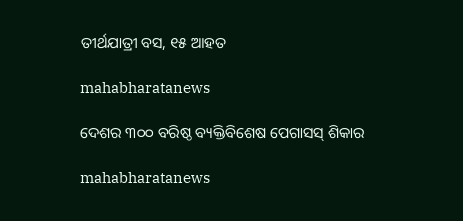ତୀର୍ଥଯାତ୍ରୀ ବସ, ୧୫ ଆହତ

mahabharatanews

ଦେଶର ୩୦୦ ବରିଷ୍ଠ ବ୍ୟକ୍ତିବିଶେଷ ପେଗାସସ୍ ଶିକାର

mahabharatanews